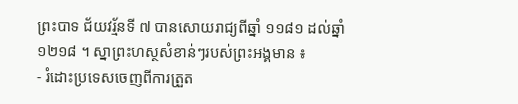ព្រះបាទ ជ័យវរ្ម័នទី ៧ បានសោយរាជ្យពីឆ្នាំ ១១៨១ ដល់ឆ្នាំ ១២១៨ ។ ស្នាព្រះហស្ថសំខាន់ៗរបស់ព្រះអង្គមាន ៖
- រំដោះប្រទេសចេញពីការត្រួត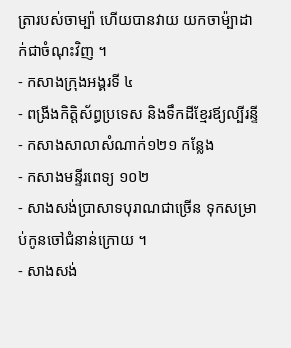ត្រារបស់ចាម្ប៉ា ហើយបានវាយ យកចាម៉្បាដាក់ជាចំណុះវិញ ។
- កសាងក្រុងអង្គរទី ៤
- ពង្រីងកិត្តិស័ព្ធប្រទេស និងទឹកដីខ្មែរឪ្យល្បីរន្ទី
- កសាងសាលាសំណាក់១២១ កន្លែង
- កសាងមន្ទីរពេទ្យ ១០២
- សាងសង់ប្រាសាទបុរាណជាច្រើន ទុកសម្រាប់កូនចៅជំនាន់ក្រោយ ។
- សាងសង់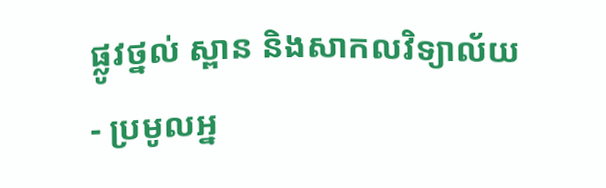ផ្លូវថ្នល់ ស្ពាន និងសាកលវិទ្យាល័យ
- ប្រមូលអ្ន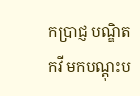កប្រាជ្ញ បណ្ឌិត កវី មកបណ្ដុះប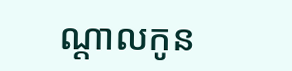ណ្ដាលកូន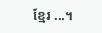ខ្មែរ ...។